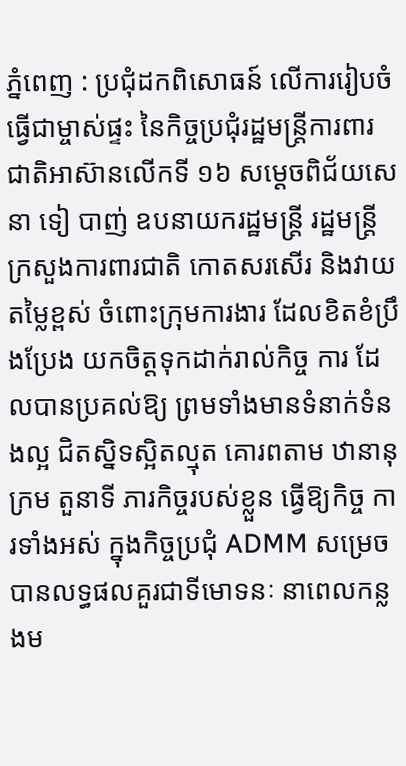ភ្នំពេញ : ប្រជុំដកពិសោធន៍ លើការរៀបចំធ្វើជាម្ចាស់ផ្ទះ នៃកិច្ចប្រជុំរដ្ឋមន្ត្រីការពារជាតិអាស៊ានលើកទី ១៦ សម្ដេចពិជ័យសេនា ទៀ បាញ់ ឧបនាយករដ្ឋមន្ត្រី រដ្ឋមន្ត្រីក្រសួងការពារជាតិ កោតសរសើរ និងវាយតម្លៃខ្ពស់ ចំពោះក្រុមការងារ ដែលខិតខំប្រឹងប្រែង យកចិត្តទុកដាក់រាល់កិច្ច ការ ដែលបានប្រគល់ឱ្យ ព្រមទាំងមានទំនាក់ទំនងល្អ ជិតស្និទស្អិតល្មុត គោរពតាម ឋានានុក្រម តួនាទី ភារកិច្ចរបស់ខ្លួន ធ្វើឱ្យកិច្ច ការទាំងអស់ ក្នុងកិច្ចប្រជុំ ADMM សម្រេចបានលទ្ធផលគួរជាទីមោទនៈ នាពេលកន្លងម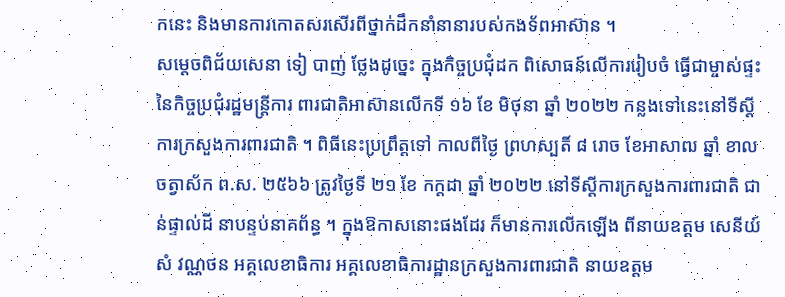កនេះ និងមានការកោតសរសើរពីថ្នាក់ដឹកនាំនានារបស់កងទ័ពអាស៊ាន ។
សម្ដេចពិជ័យសេនា ទៀ បាញ់ ថ្លែងដូច្នេះ ក្នុងកិច្ចប្រជុំដក ពិសោធន៍លើការរៀបចំ ធ្វើជាម្ចាស់ផ្ទះ នៃកិច្ចប្រជុំរដ្ឋមន្ត្រីការ ពារជាតិអាស៊ានលើកទី ១៦ ខែ មិថុនា ឆ្នាំ ២០២២ កន្លងទៅនេះនៅទីស្តីការក្រសួងការពារជាតិ ។ ពិធីនេះប្រព្រឹត្តទៅ កាលពីថ្ងៃ ព្រហស្បតិ៍ ៨ រោច ខែអាសាឍ ឆ្នាំ ខាល ចត្វាស័ក ព.ស. ២៥៦៦ ត្រូវថ្ងៃទី ២១ ខែ កក្តដា ឆ្នាំ ២០២២ នៅទីស្តីការក្រសួងការពារជាតិ ជាន់ផ្ទាល់ដី នាបន្ទប់នាគព័ន្ធ ។ ក្នុងឱកាសនោះផងដែរ ក៏មានការលើកឡើង ពីនាយឧត្តម សេនីយ៍ សំ វណ្ណថន អគ្គលេខាធិការ អគ្គលេខាធិការដ្ឋានក្រសួងការពារជាតិ នាយឧត្តម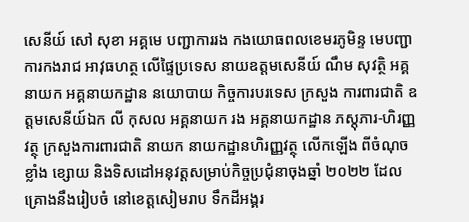សេនីយ៍ សៅ សុខា អគ្គមេ បញ្ជាការរង កងយោធពលខេមរភូមិន្ទ មេបញ្ជាការកងរាជ អាវុធហត្ថ លើផ្ទៃប្រទេស នាយឧត្តមសេនីយ៍ ណឹម សុវត្ថិ អគ្គនាយក អគ្គនាយកដ្ឋាន នយោបាយ កិច្ចការបរទេស ក្រសួង ការពារជាតិ ឧត្តមសេនីយ៍ឯក លី កុសល អគ្គនាយក រង អគ្គនាយកដ្ឋាន ភស្តុភារ-ហិរញ្ញវត្ថុ ក្រសួងការពារជាតិ នាយក នាយកដ្ឋានហិរញ្ញវត្ថុ លើកឡើង ពីចំណុចខ្លាំង ខ្សោយ និងទិសដៅអនុវត្តសម្រាប់កិច្ចប្រជុំនាចុងឆ្នាំ ២០២២ ដែលគ្រោងនឹងរៀបចំ នៅខេត្តសៀមរាប ទឹកដីអង្គរ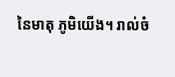នៃមាតុ ភូមិយើង។ រាល់ចំ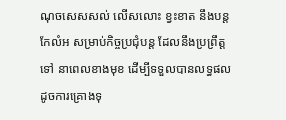ណុចសេសសល់ លើសលោះ ខ្វះខាត នឹងបន្តកែលំអ សម្រាប់កិច្ចប្រជុំបន្ត ដែលនឹងប្រព្រឹត្តទៅ នាពេលខាងមុខ ដើម្បីទទួលបានលទ្ធផល ដូចការគ្រោងទុ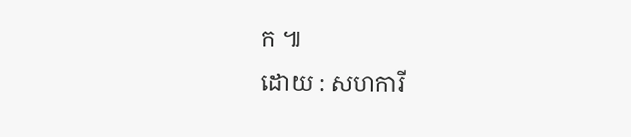ក ៕
ដោយ : សហការី